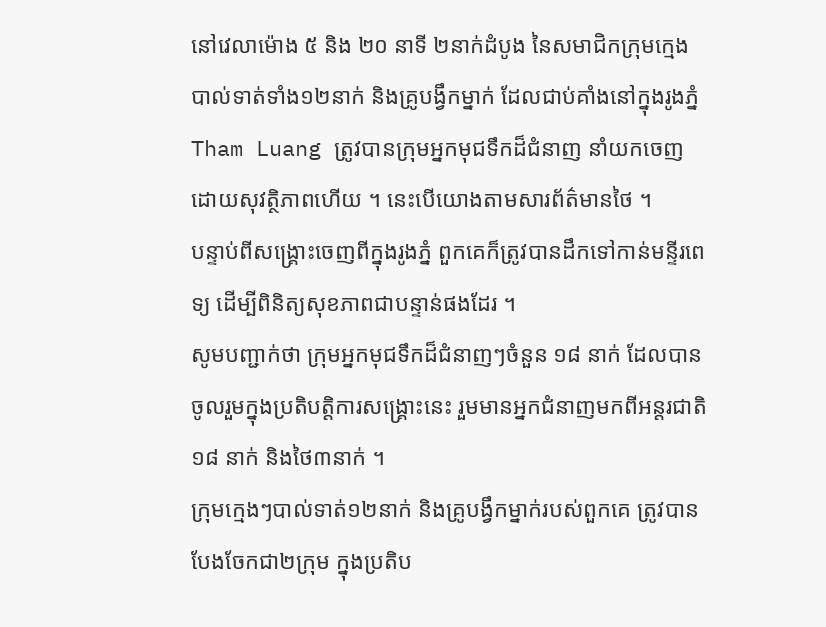នៅវេលាម៉ោង ៥ និង ២០ នាទី ២នាក់ដំបូង នៃសមាជិកក្រុមក្មេងបាល់ទាត់ទាំង១២នាក់ និងគ្រូបង្វឹកម្នាក់ ដែលជាប់គាំងនៅក្នុងរូងភ្នំ Tham Luang ត្រូវបានក្រុមអ្នកមុជទឹកដ៏ជំនាញ នាំយកចេញដោយសុវត្ថិភាពហើយ ។ នេះបើយោងតាមសារព័ត៌មានថៃ ។
បន្ទាប់ពីសង្គ្រោះចេញពីក្នុងរូងភ្នំ ពួកគេក៏ត្រូវបានដឹកទៅកាន់មន្ទីរពេទ្យ ដើម្បីពិនិត្យសុខភាពជាបន្ទាន់ផងដែរ ។
សូមបញ្ជាក់ថា ក្រុមអ្នកមុជទឹកដ៏ជំនាញៗចំនួន ១៨ នាក់ ដែលបានចូលរួមក្នុងប្រតិបត្តិការសង្គ្រោះនេះ រួមមានអ្នកជំនាញមកពីអន្តរជាតិ ១៨ នាក់ និងថៃ៣នាក់ ។
ក្រុមក្មេងៗបាល់ទាត់១២នាក់ និងគ្រូបង្វឹកម្នាក់របស់ពួកគេ ត្រូវបានបែងចែកជា២ក្រុម ក្នុងប្រតិប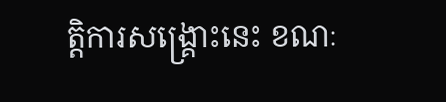ត្តិការសង្គ្រោះនេះ ខណៈ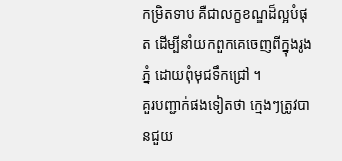កម្រិតទាប គឺជាលក្ខខណ្ឌដ៏ល្អបំផុត ដើម្បីនាំយកពួកគេចេញពីក្នុងរូងភ្នំ ដោយពុំមុជទឹកជ្រៅ ។
គួរបញ្ជាក់ផងទៀតថា ក្មេងៗត្រូវបានជួយ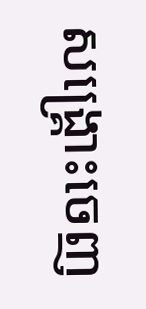សង្គ្រោះចេញ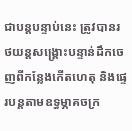ជាបន្តបន្ទាប់នេះ ត្រូវបានរថយន្តសង្គ្រោះបន្ទាន់ដឹកចេញពីកន្លែងកើតហេតុ និងផ្ទេរបន្តតាមឧទ្ធម្ភាគចក្រ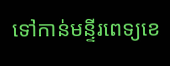ទៅកាន់មន្ទីរពេទ្យខេ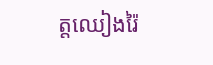ត្តឈៀងរ៉ៃ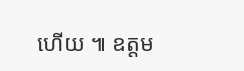ហើយ ៕ ឧត្តម